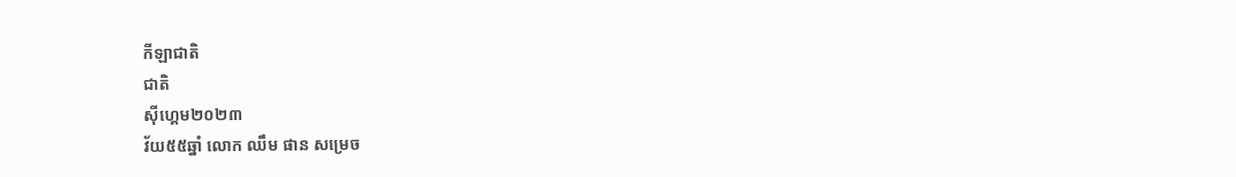កីឡាជាតិ
ជាតិ
ស៊ីហ្គេម២០២៣
វ័យ៥៥ឆ្នាំ លោក ឈឹម ផាន សម្រេច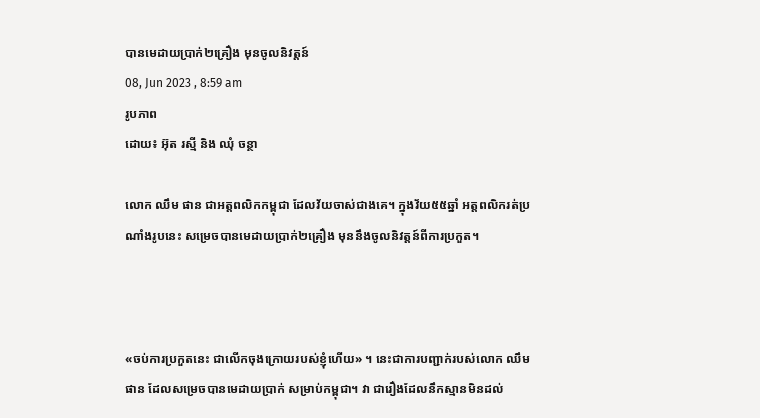បានមេដាយប្រាក់២គ្រឿង មុនចូលនិវត្តន៍
08, Jun 2023 , 8:59 am
រូបភាព
ដោយ៖ អ៊ុត រស្មី និង ឈុំ ចន្ថា

លោក ឈឹម ផាន ជាអត្តពលិកកម្ពុជា ដែលវ័យចាស់ជាងគេ។ ក្នុងវ័យ៥៥ឆ្នាំ អត្តពលិករត់ប្រណាំងរូបនេះ សម្រេចបានមេដាយប្រាក់២គ្រឿង មុននឹងចូលនិវត្តន៍ពីការប្រកួត។



«ចប់ការប្រកួតនេះ ជាលើកចុងក្រោយរបស់ខ្ញុំហើយ» ។ នេះជាការបញ្ជាក់របស់លោក ឈឹម ផាន ដែលសម្រេចបានមេដាយប្រាក់ សម្រាប់កម្ពុជា។ វា ជារឿងដែលនឹកស្មានមិនដល់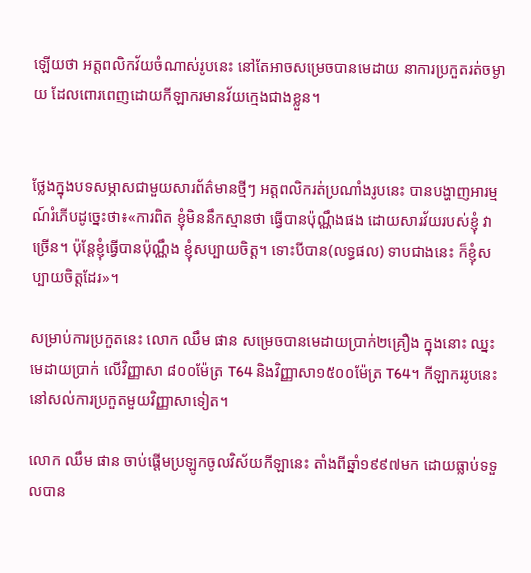ឡើយថា អត្តពលិកវ័យចំណាស់រូបនេះ នៅតែអាចសម្រេចបានមេដាយ នាការប្រកួតរត់ចម្ងាយ ដែលពោរពេញដោយកីឡាករមានវ័យក្មេងជាងខ្លួន។


ថ្លែងក្នុងបទសម្ភាសជាមួយសារព័ត៌មានថ្មីៗ អត្តពលិករត់ប្រណាំងរូបនេះ បានបង្ហាញអារម្មណ៍រំភើបដូច្នេះថា៖«ការពិត ខ្ញុំមិននឹកស្មានថា ធ្វើបានប៉ុណ្ណឹងផង ដោយសារវ័យរបស់ខ្ញុំ វាច្រើន។ ប៉ុន្តែខ្ញុំធ្វើបានប៉ុណ្ណឹង ខ្ញុំសប្បាយចិត្ត។ ទោះបីបាន(លទ្ធផល) ទាបជាងនេះ ក៏ខ្ញុំសប្បាយចិត្តដែរ»។

សម្រាប់ការប្រកួតនេះ លោក ឈឹម ផាន សម្រេចបានមេដាយប្រាក់២គ្រឿង ក្នុងនោះ ឈ្នះមេដាយប្រាក់ លើវិញ្ញាសា ៨០០ម៉ែត្រ T64 និងវិញ្ញាសា១៥០០ម៉ែត្រ T64។ កីឡាកររូបនេះ នៅសល់ការប្រកួតមួយវិញ្ញាសាទៀត។

លោក ឈឹម ផាន ចាប់ផ្ដើមប្រឡូកចូលវិស័យកីឡានេះ តាំងពីឆ្នាំ១៩៩៧មក ដោយធ្លាប់ទទួលបាន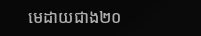មេដាយជាង២០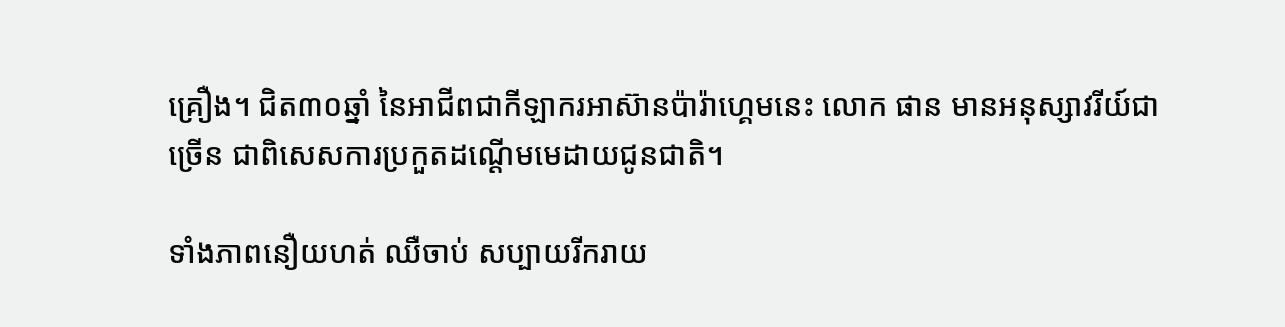គ្រឿង។ ជិត៣០ឆ្នាំ នៃអាជីពជាកីឡាករអាស៊ានប៉ារ៉ាហ្គេមនេះ លោក ផាន មានអនុស្សាវរីយ៍ជាច្រើន ជាពិសេសការប្រកួតដណ្ដើមមេដាយជូនជាតិ។

ទាំងភាពនឿយហត់ ឈឺចាប់ សប្បាយរីករាយ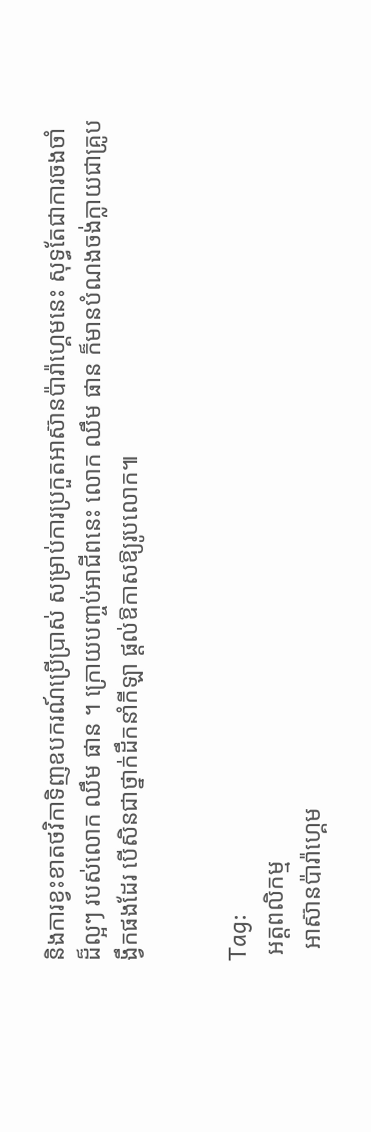និងការខ្វះខាតថវិកាទិញឧបករណ៍ប្រើប្រាស់ សម្រាប់ការប្រកួតអាស៊ានប៉ារ៉ាហ្គេមនេះ សុទ្ធតែជាការចងចាំដ៏ល្អៗ របស់លោក ឈឹម ផាន ។ ក្រោយបញ្ចប់អាជីពនេះ លោក ឈឹម ផាន ក៏មានបំណងចង់ក្លាយជាគ្រូបង្វឹកផងដែរ បើសិនជាថ្នាក់ដឹកនាំកីឡា ផ្ដល់ឱកាសឱ្យរូបលោក៕


Tag:
 អត្តពលិកម្ម
  អាស៊ានប៉ារ៉ាហ្គេម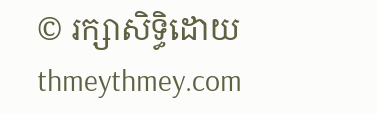© រក្សាសិទ្ធិដោយ thmeythmey.com